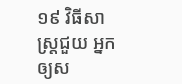១៩ វិធីសាស្ត្រជួយ អ្នកឲ្យស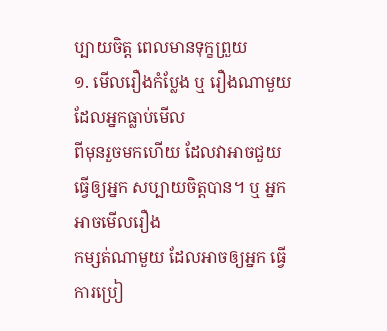ប្បាយចិត្ត ពេលមានទុក្ខព្រួយ
១. មើលរឿងកំប្លែង ឬ រឿងណាមួយ ដែលអ្នកធ្លាប់មើល
ពីមុនរួចមកហើយ ដែលវាអាចជួយ ធ្វើឲ្យអ្នក សប្បាយចិត្តបាន។ ឬ អ្នកអាចមើលរឿង
កម្សត់ណាមួយ ដែលអាចឲ្យអ្នក ធ្វើការប្រៀ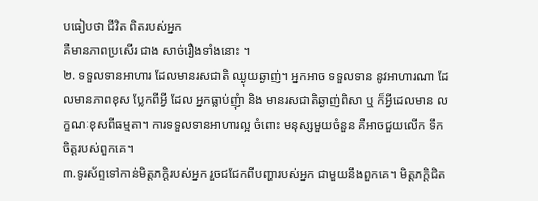បធៀបថា ជីវិត ពិតរបស់អ្នក
គឺមានភាពប្រសើរ ជាង សាច់រឿងទាំងនោះ ។
២. ទទួលទានអាហារ ដែលមានរសជាតិ ឈ្ងុយឆ្ងាញ់។ អ្នកអាច ទទួលទាន នូវអាហារណា ដែលមានភាពខុស ប្លែកពីអ្វី ដែល អ្នកធ្លាប់ញុំា និង មានរសជាតិឆ្ងាញ់ពិសា ឬ ក៏អ្វីដេលមាន លក្ខណៈខុសពីធម្មតា។ ការទទួលទានអាហារល្អ ចំពោះ មនុស្សមួយចំនួន គឺអាចជួយលើក ទឹកចិត្តរបស់ពួកគេ។
៣.ទូរស័ព្ទទៅកាន់មិត្តភក្តិរបស់អ្នក រួចជជែកពីបញ្ហារបស់អ្នក ជាមួយនឹងពួកគេ។ មិត្តភក្តិជិត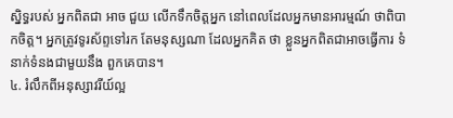ស្និទ្ធរបស់ អ្នកពិតជា អាច ជួយ លើកទឹកចិត្តអ្នក នៅពេលដែលអ្នកមានអារម្មណ៍ ថាពិបាកចិត្ត។ អ្នកត្រូវទូរស័ព្ទទៅរក តែមនុស្សណា ដែលអ្នកគិត ថា ខ្លួនអ្នកពិតជាអាចធ្វើការ ទំនាក់ទំនងជាមួយនឹង ពួកគេបាន។
៤. រំលឹកពីអនុស្សាវរីយ៍ល្អ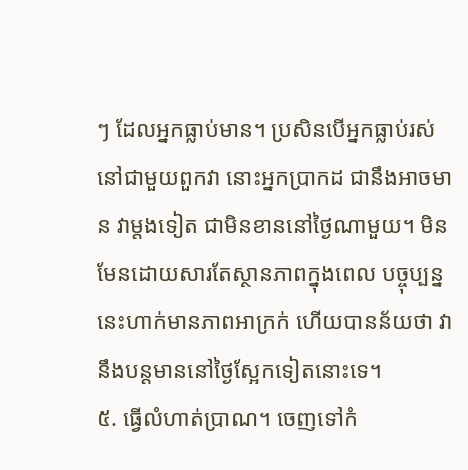ៗ ដែលអ្នកធ្លាប់មាន។ ប្រសិនបើអ្នកធ្លាប់រស់នៅជាមួយពួកវា នោះអ្នកប្រាកដ ជានឹងអាចមាន វាម្តងទៀត ជាមិនខាននៅថ្ងៃណាមួយ។ មិនមែនដោយសារតែស្ថានភាពក្នុងពេល បច្ចុប្បន្ន នេះហាក់មានភាពអាក្រក់ ហើយបានន័យថា វានឹងបន្តមាននៅថ្ងៃស្អែកទៀតនោះទេ។
៥. ធ្វើលំហាត់ប្រាណ។ ចេញទៅកំ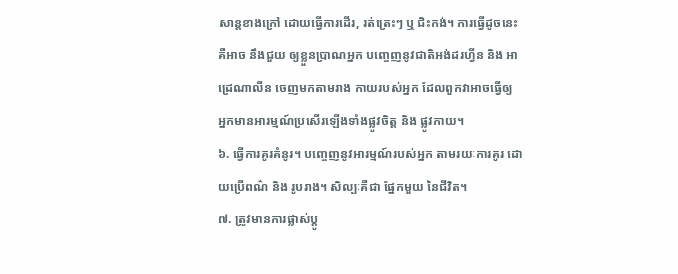សាន្តខាងក្រៅ ដោយធ្វើការដើរ, រត់ត្រេះៗ ឬ ជិះកង់។ ការធ្វើដូចនេះ គឺអាច នឹងជួយ ឲ្យខ្លួនប្រាណអ្នក បញ្ចេញនូវជាតិអង់ដរហ្វីន និង អាដ្រេណាលីន ចេញមកតាមរាង កាយរបស់អ្នក ដែលពួកវាអាចធ្វើឲ្យ អ្នកមានអារម្មណ៍ប្រសើរឡើងទាំងផ្លូវចិត្ត និង ផ្លូវកាយ។
៦. ធ្វើការគូរគំនូរ។ បញ្ចេញនូវអារម្មណ៍របស់អ្នក តាមរយៈការគូរ ដោយប្រើពណ៌ និង រូបរាង។ សិល្បៈគឺជា ផ្នែកមួយ នៃជីវិត។
៧. ត្រូវមានការផ្លាស់ប្តូ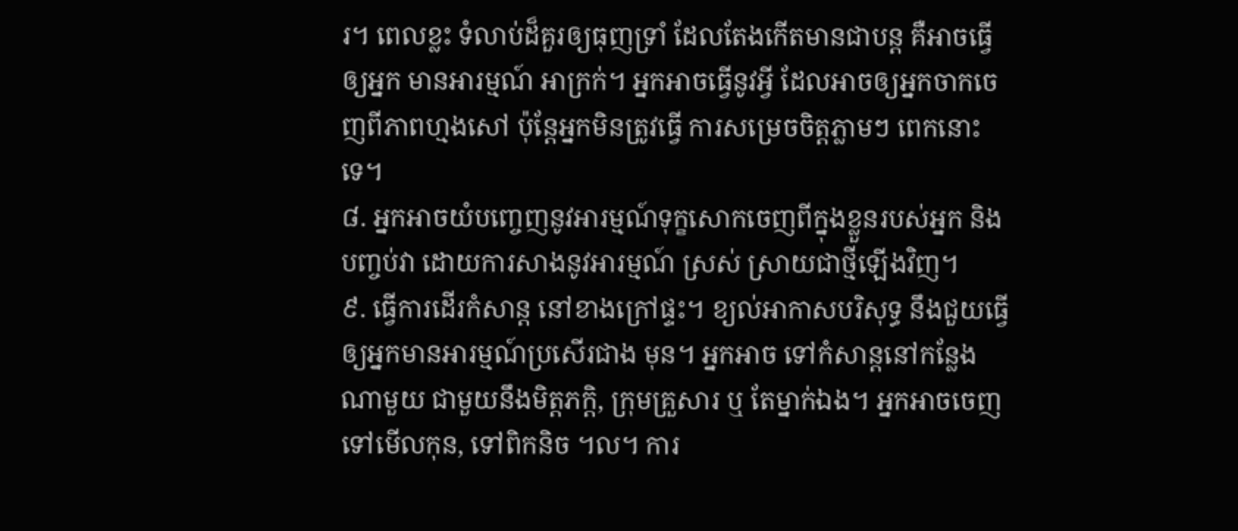រ។ ពេលខ្លះ ទំលាប់ដ៏គួរឲ្យធុញទ្រាំ ដែលតែងកើតមានជាបន្ត គឺអាចធ្វើឲ្យអ្នក មានអារម្មណ៍ អាក្រក់។ អ្នកអាចធ្វើនូវអ្វី ដែលអាចឲ្យអ្នកចាកចេញពីភាពហ្មងសៅ ប៉ុន្តែអ្នកមិនត្រូវធ្វើ ការសម្រេចចិត្តភ្លាមៗ ពេកនោះ ទេ។
៨. អ្នកអាចយំបញ្ចេញនូវអារម្មណ៍ទុក្ខសោកចេញពីក្នុងខ្លួនរបស់អ្នក និង បញ្ចប់វា ដោយការសាងនូវអារម្មណ៍ ស្រស់ ស្រាយជាថ្មីឡើងវិញ។
៩. ធ្វើការដើរកំសាន្ត នៅខាងក្រៅផ្ទះ។ ខ្យល់អាកាសបរិសុទ្ធ នឹងជួយធ្វើឲ្យអ្នកមានអារម្មណ៍ប្រសើរជាង មុន។ អ្នកអាច ទៅកំសាន្តនៅកន្លែងណាមួយ ជាមួយនឹងមិត្តភក្តិ, ក្រុមគ្រួសារ ឬ តែម្នាក់ឯង។ អ្នកអាចចេញ ទៅមើលកុន, ទៅពិកនិច ។ល។ ការ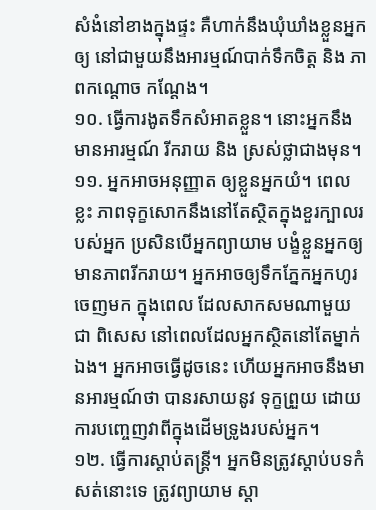សំងំនៅខាងក្នុងផ្ទះ គឺហាក់នឹងឃុំឃាំងខ្លួនអ្នក ឲ្យ នៅជាមួយនឹងអារម្មណ៍បាក់ទឹកចិត្ត និង ភាពកណ្តោច កណ្តែង។
១០. ធ្វើការងូតទឹកសំអាតខ្លួន។ នោះអ្នកនឹងមានអារម្មណ៍ រីករាយ និង ស្រស់ថ្លាជាងមុន។
១១. អ្នកអាចអនុញ្ញាត ឲ្យខ្លួនអ្នកយំ។ ពេលខ្លះ ភាពទុក្ខសោកនឹងនៅតែស្ថិតក្នុងខួរក្បាលរបស់អ្នក ប្រសិនបើអ្នកព្យាយាម បង្ខំខ្លួនអ្នកឲ្យមានភាពរីករាយ។ អ្នកអាចឲ្យទឹកភ្នែកអ្នកហូរចេញមក ក្នុងពេល ដែលសាកសមណាមួយ ជា ពិសេស នៅពេលដែលអ្នកស្ថិតនៅតែម្នាក់ឯង។ អ្នកអាចធ្វើដូចនេះ ហើយអ្នកអាចនឹងមានអារម្មណ៍ថា បានរសាយនូវ ទុក្ខព្រួយ ដោយការបញ្ចេញវាពីក្នុងដើមទ្រូងរបស់អ្នក។
១២. ធ្វើការស្តាប់តន្ត្រី។ អ្នកមិនត្រូវស្តាប់បទកំសត់នោះទេ ត្រូវព្យាយាម ស្តា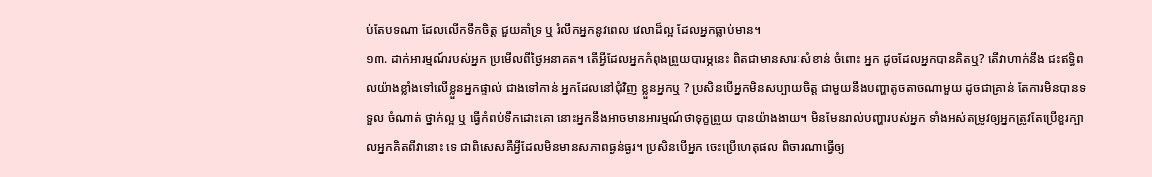ប់តែបទណា ដែលលើកទឹកចិត្ត ជួយគាំទ្រ ឬ រំលឹកអ្នកនូវពេល វេលាដ៏ល្អ ដែលអ្នកធ្លាប់មាន។
១៣. ដាក់អារម្មណ៍របស់អ្នក ប្រមើលពីថ្ងៃអនាគត។ តើអ្វីដែលអ្នកកំពុងព្រួយបារម្ភនេះ ពិតជាមានសារៈសំខាន់ ចំពោះ អ្នក ដូចដែលអ្នកបានគិតឬ? តើវាហាក់នឹង ជះឥទ្ធិពលយ៉ាងខ្លាំងទៅលើខ្លួនអ្នកផ្ទាល់ ជាងទៅកាន់ អ្នកដែលនៅជុំវិញ ខ្លួនអ្នកឬ ? ប្រសិនបើអ្នកមិនសប្បាយចិត្ត ជាមួយនឹងបញ្ហាតូចតាចណាមួយ ដូចជាគ្រាន់ តែការមិនបានទទួល ចំណាត់ ថ្នាក់ល្អ ឬ ធ្វើកំពប់ទឹកដោះគោ នោះអ្នកនឹងអាចមានអារម្មណ៍ថាទុក្ខព្រួយ បានយ៉ាងងាយ។ មិនមែនរាល់បញ្ហារបស់អ្នក ទាំងអស់តម្រូវឲ្យអ្នកត្រូវតែប្រើខួរក្បាលអ្នកគិតពីវានោះ ទេ ជាពិសេសគឺអ្វីដែលមិនមានសភាពធ្ងន់ធ្ងរ។ ប្រសិនបើអ្នក ចេះប្រើហេតុផល ពិចារណាធ្វើឲ្យ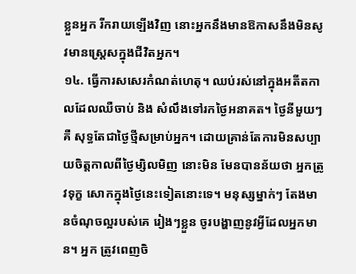ខ្លួនអ្នក រីករាយឡើងវិញ នោះអ្នកនឹងមានឱកាសនឹងមិនសូវមានស្ត្រេសក្នុងជីវិតអ្នក។
១៤. ធ្វើការសសេរកំណត់ហេតុ។ ឈប់រស់នៅក្នុងអតីតកាលដែលឈឺចាប់ និង សំលឹងទៅរកថ្ងៃអនាគត។ ថ្ងៃនីមួយៗ គឺ សុទ្ធតែជាថ្ងៃថ្មីសម្រាប់អ្នក។ ដោយគ្រាន់តែការមិនសប្បាយចិត្តកាលពីថ្ងៃម្សិលមិញ នោះមិន មែនបានន័យថា អ្នកត្រូវទុក្ខ សោកក្នុងថ្ងៃនេះទៀតនោះទេ។ មនុស្សម្នាក់ៗ តែងមានចំណុចល្អរបស់គេ រៀងៗខ្លួន ចូរបង្ហាញនូវអ្វីដែលអ្នកមាន។ អ្នក ត្រូវពេញចិ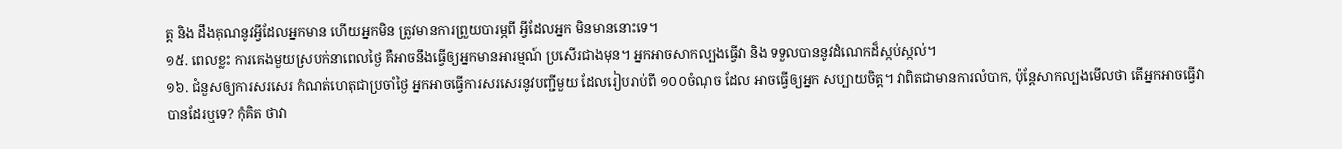ត្ត និង ដឹងគុណនូវអ្វីដែលអ្នកមាន ហើយអ្នកមិន ត្រូវមានការព្រួយបារម្ភពី អ្វីដែលអ្នក មិនមាននោះទេ។
១៥. ពេលខ្លះ ការគេងមួយស្របក់នាពេលថ្ងៃ គឺអាចនឹងធ្វើឲ្យអ្នកមានអារម្មណ៍ ប្រសើរជាងមុន។ អ្នកអាចសាកល្បងធ្វើវា និង ទទួលបាននូវដំណេកដ៏ស្កប់ស្កល់។
១៦. ជំនួសឲ្យការសរសេរ កំណត់ហេតុជាប្រចាំថ្ងៃ អ្នកអាចធ្វើការសរសេរនូវបញ្ជីមួយ ដែលរៀបរាប់ពី ១០០ចំណុច ដែល អាចធ្វើឲ្យអ្នក សប្បាយចិត្ត។ វាពិតជាមានការលំបាក, ប៉ុន្តែសាកល្បងមើលថា តើអ្នកអាចធ្វើវាបានដែរឬទេ? កុំគិត ថាវា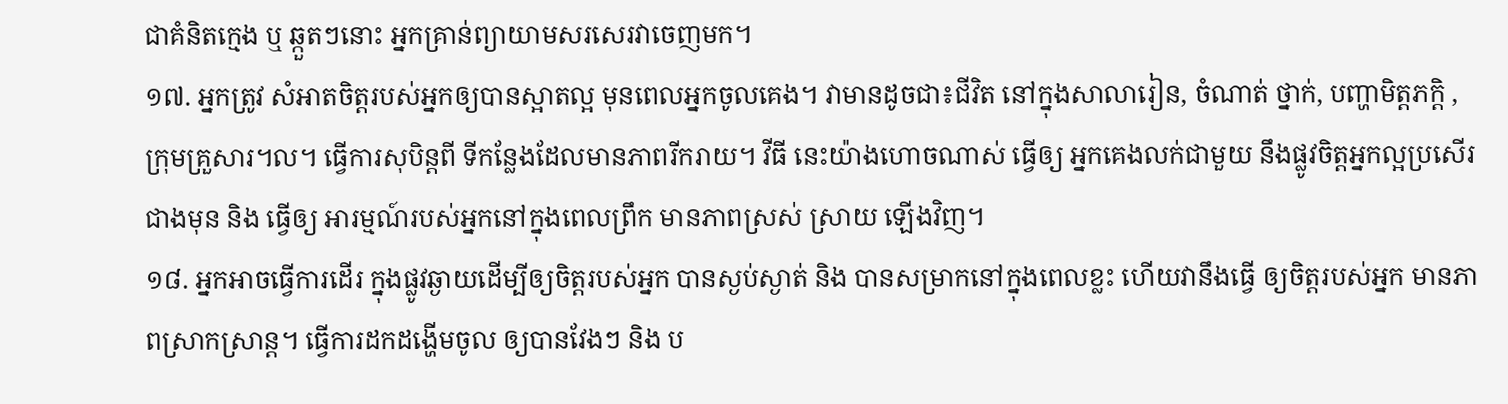ជាគំនិតក្មេង ឬ ឆ្កួតៗនោះ អ្នកគ្រាន់ព្យាយាមសរសេរវាចេញមក។
១៧. អ្នកត្រូវ សំអាតចិត្តរបស់អ្នកឲ្យបានស្អាតល្អ មុនពេលអ្នកចូលគេង។ វាមានដូចជា៖ជីវិត នៅក្នុងសាលារៀន, ចំណាត់ ថ្នាក់, បញ្ហាមិត្តភក្តិ ,ក្រុមគ្រួសារ។ល។ ធ្វើការសុបិន្តពី ទីកន្លែងដែលមានភាពរីករាយ។ វីធី នេះយ៉ាងហោចណាស់ ធ្វើឲ្យ អ្នកគេងលក់ជាមួយ នឹងផ្លូវចិត្តអ្នកល្អប្រសើរជាងមុន និង ធ្វើឲ្យ អារម្មណ៍របស់អ្នកនៅក្នុងពេលព្រឹក មានភាពស្រស់ ស្រាយ ឡើងវិញ។
១៨. អ្នកអាចធ្វើការដើរ ក្នុងផ្លូវឆ្ងាយដើម្បីឲ្យចិត្តរបស់អ្នក បានស្ងប់ស្ងាត់ និង បានសម្រាកនៅក្នុងពេលខ្លះ ហើយវានឹងធ្វើ ឲ្យចិត្តរបស់អ្នក មានភាពស្រាកស្រាន្ត។ ធ្វើការដកដង្ហើមចូល ឲ្យបានវែងៗ និង ប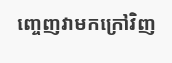ញ្ចេញវាមកក្រៅវិញ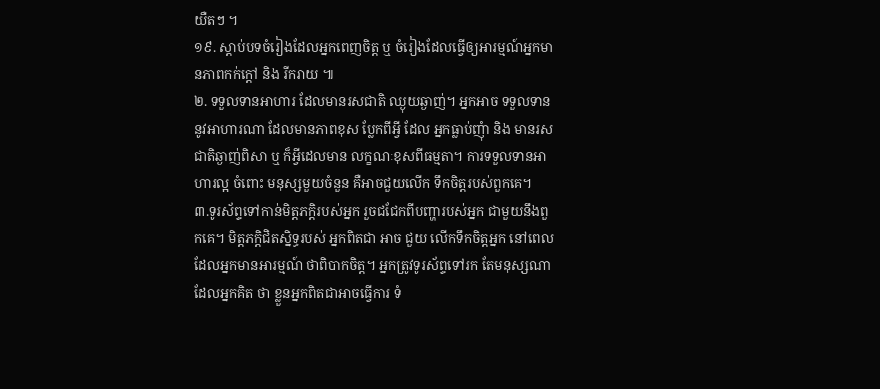យឺតៗ ។
១៩. ស្តាប់បទចំរៀងដែលអ្នកពេញចិត្ត ឬ ចំរៀងដែលធ្វើឲ្យអារម្មណ៍អ្នកមានភាពកក់ក្តៅ និង រីករាយ ៕
២. ទទួលទានអាហារ ដែលមានរសជាតិ ឈ្ងុយឆ្ងាញ់។ អ្នកអាច ទទួលទាន នូវអាហារណា ដែលមានភាពខុស ប្លែកពីអ្វី ដែល អ្នកធ្លាប់ញុំា និង មានរសជាតិឆ្ងាញ់ពិសា ឬ ក៏អ្វីដេលមាន លក្ខណៈខុសពីធម្មតា។ ការទទួលទានអាហារល្អ ចំពោះ មនុស្សមួយចំនួន គឺអាចជួយលើក ទឹកចិត្តរបស់ពួកគេ។
៣.ទូរស័ព្ទទៅកាន់មិត្តភក្តិរបស់អ្នក រួចជជែកពីបញ្ហារបស់អ្នក ជាមួយនឹងពួកគេ។ មិត្តភក្តិជិតស្និទ្ធរបស់ អ្នកពិតជា អាច ជួយ លើកទឹកចិត្តអ្នក នៅពេលដែលអ្នកមានអារម្មណ៍ ថាពិបាកចិត្ត។ អ្នកត្រូវទូរស័ព្ទទៅរក តែមនុស្សណា ដែលអ្នកគិត ថា ខ្លួនអ្នកពិតជាអាចធ្វើការ ទំ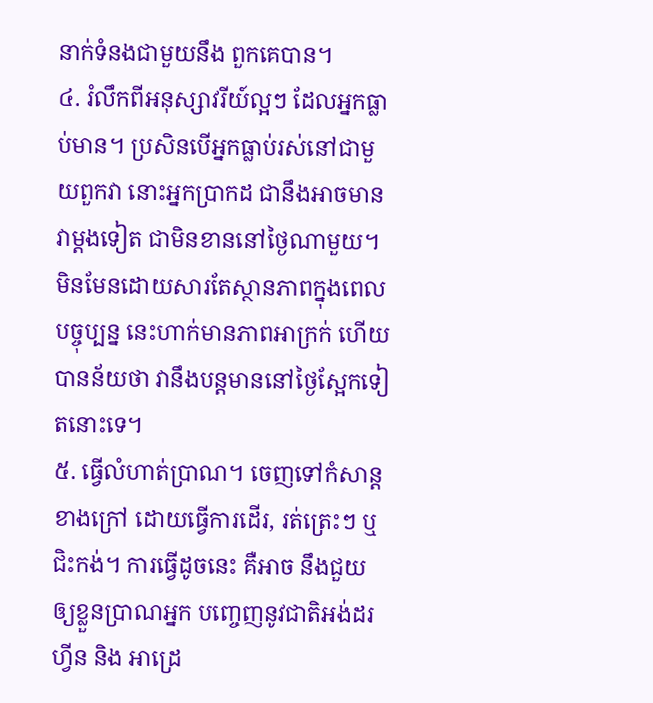នាក់ទំនងជាមួយនឹង ពួកគេបាន។
៤. រំលឹកពីអនុស្សាវរីយ៍ល្អៗ ដែលអ្នកធ្លាប់មាន។ ប្រសិនបើអ្នកធ្លាប់រស់នៅជាមួយពួកវា នោះអ្នកប្រាកដ ជានឹងអាចមាន វាម្តងទៀត ជាមិនខាននៅថ្ងៃណាមួយ។ មិនមែនដោយសារតែស្ថានភាពក្នុងពេល បច្ចុប្បន្ន នេះហាក់មានភាពអាក្រក់ ហើយបានន័យថា វានឹងបន្តមាននៅថ្ងៃស្អែកទៀតនោះទេ។
៥. ធ្វើលំហាត់ប្រាណ។ ចេញទៅកំសាន្តខាងក្រៅ ដោយធ្វើការដើរ, រត់ត្រេះៗ ឬ ជិះកង់។ ការធ្វើដូចនេះ គឺអាច នឹងជួយ ឲ្យខ្លួនប្រាណអ្នក បញ្ចេញនូវជាតិអង់ដរហ្វីន និង អាដ្រេ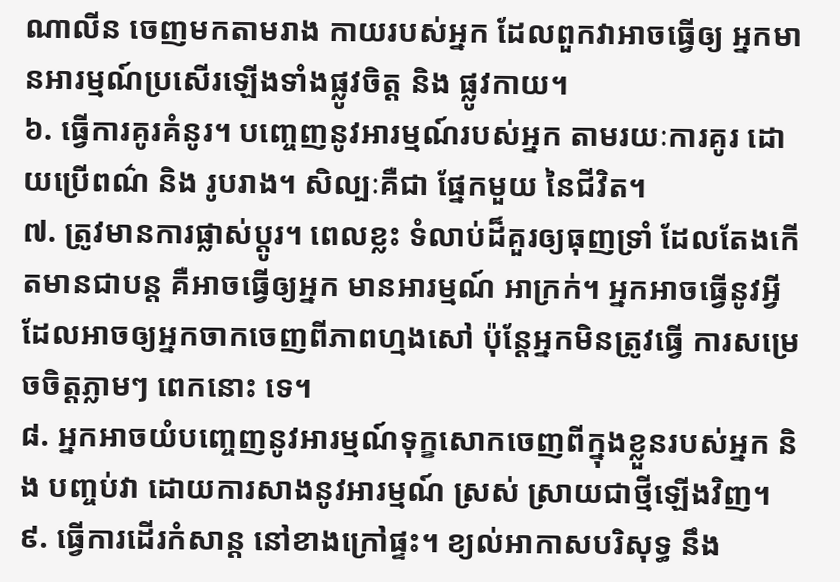ណាលីន ចេញមកតាមរាង កាយរបស់អ្នក ដែលពួកវាអាចធ្វើឲ្យ អ្នកមានអារម្មណ៍ប្រសើរឡើងទាំងផ្លូវចិត្ត និង ផ្លូវកាយ។
៦. ធ្វើការគូរគំនូរ។ បញ្ចេញនូវអារម្មណ៍របស់អ្នក តាមរយៈការគូរ ដោយប្រើពណ៌ និង រូបរាង។ សិល្បៈគឺជា ផ្នែកមួយ នៃជីវិត។
៧. ត្រូវមានការផ្លាស់ប្តូរ។ ពេលខ្លះ ទំលាប់ដ៏គួរឲ្យធុញទ្រាំ ដែលតែងកើតមានជាបន្ត គឺអាចធ្វើឲ្យអ្នក មានអារម្មណ៍ អាក្រក់។ អ្នកអាចធ្វើនូវអ្វី ដែលអាចឲ្យអ្នកចាកចេញពីភាពហ្មងសៅ ប៉ុន្តែអ្នកមិនត្រូវធ្វើ ការសម្រេចចិត្តភ្លាមៗ ពេកនោះ ទេ។
៨. អ្នកអាចយំបញ្ចេញនូវអារម្មណ៍ទុក្ខសោកចេញពីក្នុងខ្លួនរបស់អ្នក និង បញ្ចប់វា ដោយការសាងនូវអារម្មណ៍ ស្រស់ ស្រាយជាថ្មីឡើងវិញ។
៩. ធ្វើការដើរកំសាន្ត នៅខាងក្រៅផ្ទះ។ ខ្យល់អាកាសបរិសុទ្ធ នឹង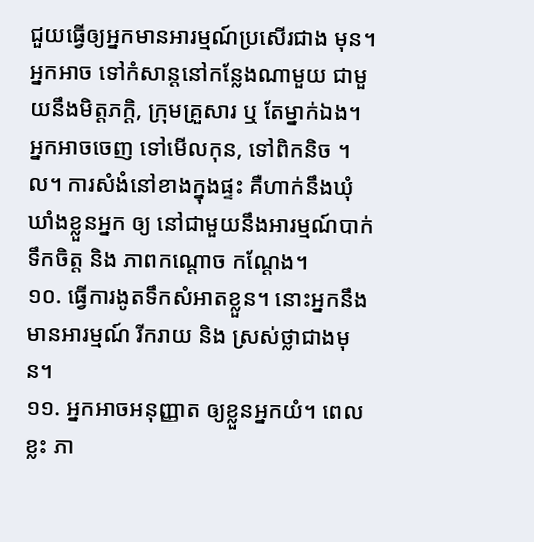ជួយធ្វើឲ្យអ្នកមានអារម្មណ៍ប្រសើរជាង មុន។ អ្នកអាច ទៅកំសាន្តនៅកន្លែងណាមួយ ជាមួយនឹងមិត្តភក្តិ, ក្រុមគ្រួសារ ឬ តែម្នាក់ឯង។ អ្នកអាចចេញ ទៅមើលកុន, ទៅពិកនិច ។ល។ ការសំងំនៅខាងក្នុងផ្ទះ គឺហាក់នឹងឃុំឃាំងខ្លួនអ្នក ឲ្យ នៅជាមួយនឹងអារម្មណ៍បាក់ទឹកចិត្ត និង ភាពកណ្តោច កណ្តែង។
១០. ធ្វើការងូតទឹកសំអាតខ្លួន។ នោះអ្នកនឹងមានអារម្មណ៍ រីករាយ និង ស្រស់ថ្លាជាងមុន។
១១. អ្នកអាចអនុញ្ញាត ឲ្យខ្លួនអ្នកយំ។ ពេលខ្លះ ភា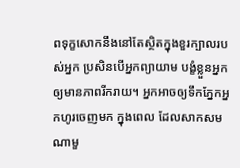ពទុក្ខសោកនឹងនៅតែស្ថិតក្នុងខួរក្បាលរបស់អ្នក ប្រសិនបើអ្នកព្យាយាម បង្ខំខ្លួនអ្នកឲ្យមានភាពរីករាយ។ អ្នកអាចឲ្យទឹកភ្នែកអ្នកហូរចេញមក ក្នុងពេល ដែលសាកសមណាមួ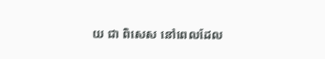យ ជា ពិសេស នៅពេលដែល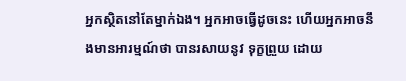អ្នកស្ថិតនៅតែម្នាក់ឯង។ អ្នកអាចធ្វើដូចនេះ ហើយអ្នកអាចនឹងមានអារម្មណ៍ថា បានរសាយនូវ ទុក្ខព្រួយ ដោយ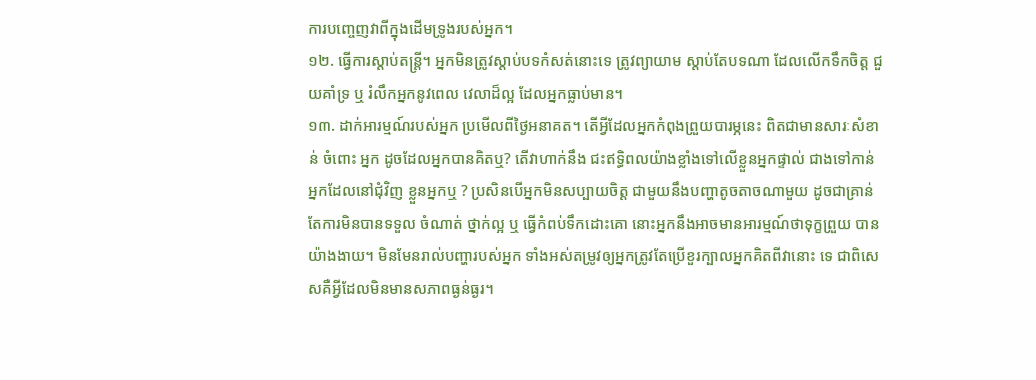ការបញ្ចេញវាពីក្នុងដើមទ្រូងរបស់អ្នក។
១២. ធ្វើការស្តាប់តន្ត្រី។ អ្នកមិនត្រូវស្តាប់បទកំសត់នោះទេ ត្រូវព្យាយាម ស្តាប់តែបទណា ដែលលើកទឹកចិត្ត ជួយគាំទ្រ ឬ រំលឹកអ្នកនូវពេល វេលាដ៏ល្អ ដែលអ្នកធ្លាប់មាន។
១៣. ដាក់អារម្មណ៍របស់អ្នក ប្រមើលពីថ្ងៃអនាគត។ តើអ្វីដែលអ្នកកំពុងព្រួយបារម្ភនេះ ពិតជាមានសារៈសំខាន់ ចំពោះ អ្នក ដូចដែលអ្នកបានគិតឬ? តើវាហាក់នឹង ជះឥទ្ធិពលយ៉ាងខ្លាំងទៅលើខ្លួនអ្នកផ្ទាល់ ជាងទៅកាន់ អ្នកដែលនៅជុំវិញ ខ្លួនអ្នកឬ ? ប្រសិនបើអ្នកមិនសប្បាយចិត្ត ជាមួយនឹងបញ្ហាតូចតាចណាមួយ ដូចជាគ្រាន់ តែការមិនបានទទួល ចំណាត់ ថ្នាក់ល្អ ឬ ធ្វើកំពប់ទឹកដោះគោ នោះអ្នកនឹងអាចមានអារម្មណ៍ថាទុក្ខព្រួយ បានយ៉ាងងាយ។ មិនមែនរាល់បញ្ហារបស់អ្នក ទាំងអស់តម្រូវឲ្យអ្នកត្រូវតែប្រើខួរក្បាលអ្នកគិតពីវានោះ ទេ ជាពិសេសគឺអ្វីដែលមិនមានសភាពធ្ងន់ធ្ងរ។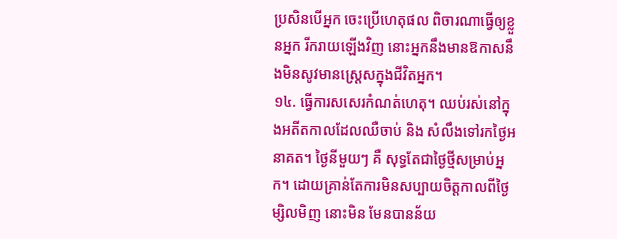ប្រសិនបើអ្នក ចេះប្រើហេតុផល ពិចារណាធ្វើឲ្យខ្លួនអ្នក រីករាយឡើងវិញ នោះអ្នកនឹងមានឱកាសនឹងមិនសូវមានស្ត្រេសក្នុងជីវិតអ្នក។
១៤. ធ្វើការសសេរកំណត់ហេតុ។ ឈប់រស់នៅក្នុងអតីតកាលដែលឈឺចាប់ និង សំលឹងទៅរកថ្ងៃអនាគត។ ថ្ងៃនីមួយៗ គឺ សុទ្ធតែជាថ្ងៃថ្មីសម្រាប់អ្នក។ ដោយគ្រាន់តែការមិនសប្បាយចិត្តកាលពីថ្ងៃម្សិលមិញ នោះមិន មែនបានន័យ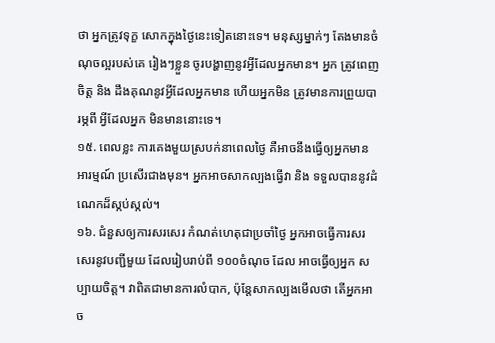ថា អ្នកត្រូវទុក្ខ សោកក្នុងថ្ងៃនេះទៀតនោះទេ។ មនុស្សម្នាក់ៗ តែងមានចំណុចល្អរបស់គេ រៀងៗខ្លួន ចូរបង្ហាញនូវអ្វីដែលអ្នកមាន។ អ្នក ត្រូវពេញចិត្ត និង ដឹងគុណនូវអ្វីដែលអ្នកមាន ហើយអ្នកមិន ត្រូវមានការព្រួយបារម្ភពី អ្វីដែលអ្នក មិនមាននោះទេ។
១៥. ពេលខ្លះ ការគេងមួយស្របក់នាពេលថ្ងៃ គឺអាចនឹងធ្វើឲ្យអ្នកមានអារម្មណ៍ ប្រសើរជាងមុន។ អ្នកអាចសាកល្បងធ្វើវា និង ទទួលបាននូវដំណេកដ៏ស្កប់ស្កល់។
១៦. ជំនួសឲ្យការសរសេរ កំណត់ហេតុជាប្រចាំថ្ងៃ អ្នកអាចធ្វើការសរសេរនូវបញ្ជីមួយ ដែលរៀបរាប់ពី ១០០ចំណុច ដែល អាចធ្វើឲ្យអ្នក សប្បាយចិត្ត។ វាពិតជាមានការលំបាក, ប៉ុន្តែសាកល្បងមើលថា តើអ្នកអាច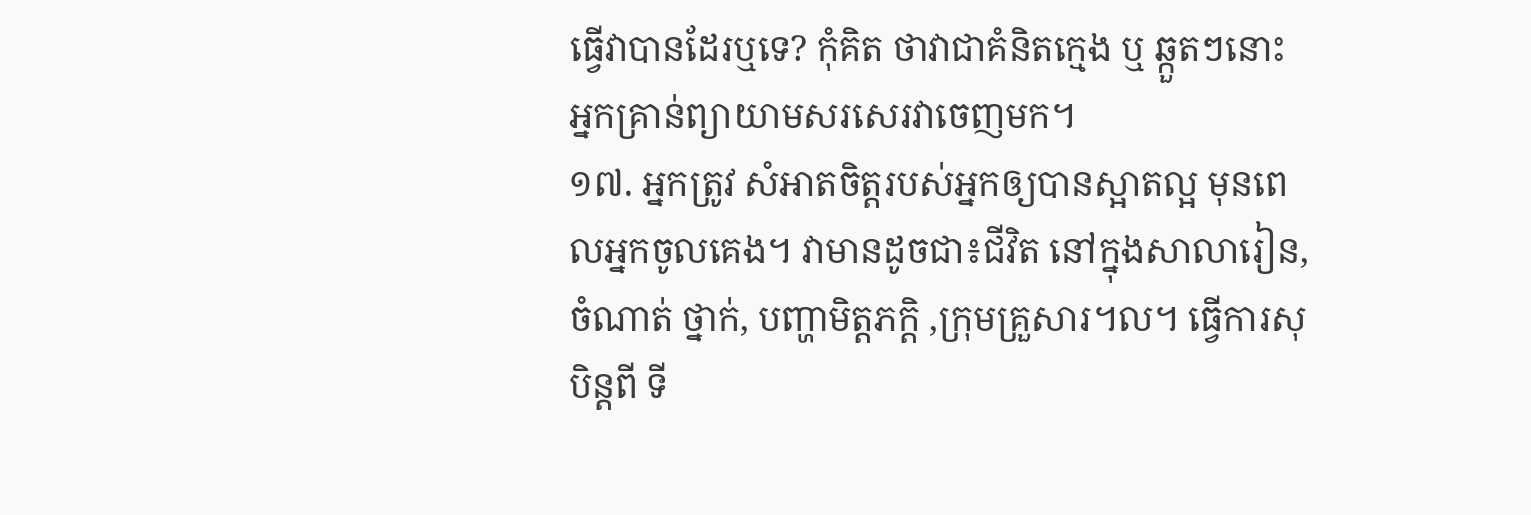ធ្វើវាបានដែរឬទេ? កុំគិត ថាវាជាគំនិតក្មេង ឬ ឆ្កួតៗនោះ អ្នកគ្រាន់ព្យាយាមសរសេរវាចេញមក។
១៧. អ្នកត្រូវ សំអាតចិត្តរបស់អ្នកឲ្យបានស្អាតល្អ មុនពេលអ្នកចូលគេង។ វាមានដូចជា៖ជីវិត នៅក្នុងសាលារៀន, ចំណាត់ ថ្នាក់, បញ្ហាមិត្តភក្តិ ,ក្រុមគ្រួសារ។ល។ ធ្វើការសុបិន្តពី ទី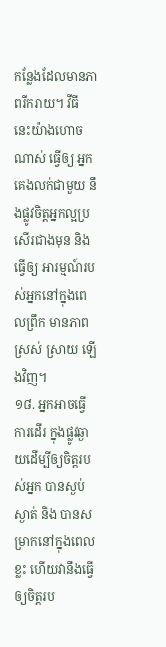កន្លែងដែលមានភាពរីករាយ។ វីធី នេះយ៉ាងហោចណាស់ ធ្វើឲ្យ អ្នកគេងលក់ជាមួយ នឹងផ្លូវចិត្តអ្នកល្អប្រសើរជាងមុន និង ធ្វើឲ្យ អារម្មណ៍របស់អ្នកនៅក្នុងពេលព្រឹក មានភាពស្រស់ ស្រាយ ឡើងវិញ។
១៨. អ្នកអាចធ្វើការដើរ ក្នុងផ្លូវឆ្ងាយដើម្បីឲ្យចិត្តរបស់អ្នក បានស្ងប់ស្ងាត់ និង បានសម្រាកនៅក្នុងពេលខ្លះ ហើយវានឹងធ្វើ ឲ្យចិត្តរប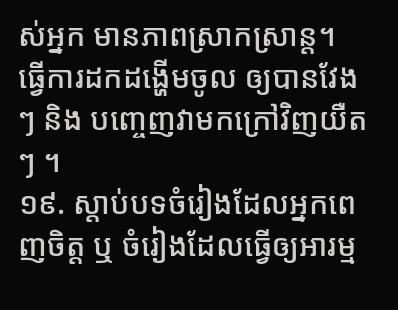ស់អ្នក មានភាពស្រាកស្រាន្ត។ ធ្វើការដកដង្ហើមចូល ឲ្យបានវែងៗ និង បញ្ចេញវាមកក្រៅវិញយឺតៗ ។
១៩. ស្តាប់បទចំរៀងដែលអ្នកពេញចិត្ត ឬ ចំរៀងដែលធ្វើឲ្យអារម្ម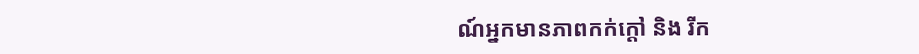ណ៍អ្នកមានភាពកក់ក្តៅ និង រីក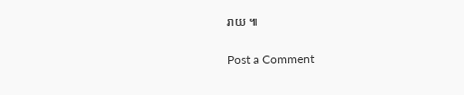រាយ ៕

Post a Comment